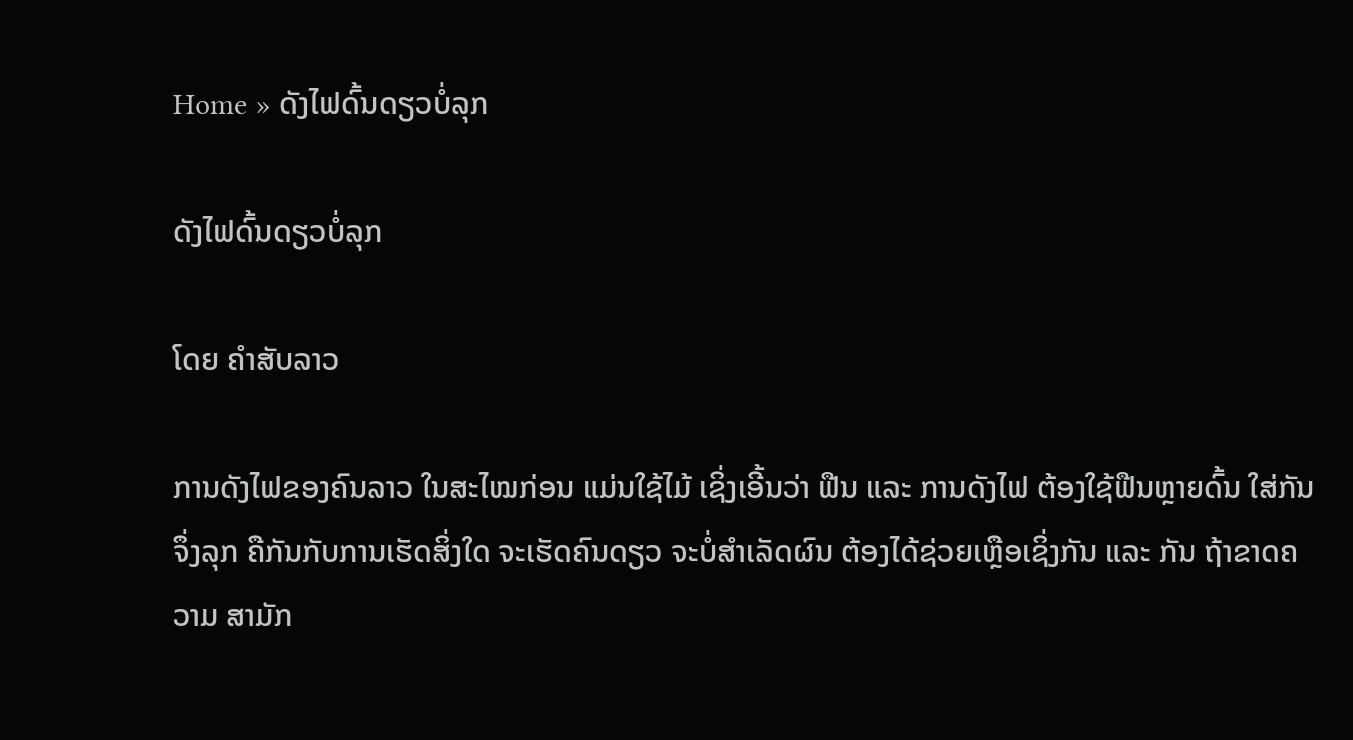Home » ດັງໄຟດົ້ນດຽວບໍ່ລຸກ

ດັງໄຟດົ້ນດຽວບໍ່ລຸກ

ໂດຍ ຄໍາສັບລາວ

ການດັງໄຟຂອງຄົນລາວ ໃນສະໄໝກ່ອນ ແມ່ນໃຊ້ໄມ້ ເຊິ່ງເອີ້ນວ່າ ຟືນ ແລະ ການດັງໄຟ ຕ້ອງໃຊ້ຟືນຫຼາຍດົ້ນ ໃສ່ກັນຈຶ່ງລຸກ ຄືກັນກັບການເຮັດສິ່ງໃດ ຈະເຮັດຄົນດຽວ ຈະບໍ່ສຳເລັດຜົນ ຕ້ອງໄດ້ຊ່ວຍເຫຼືອເຊິ່ງກັນ ແລະ ກັນ ຖ້າຂາດຄວາມ ສາມັກ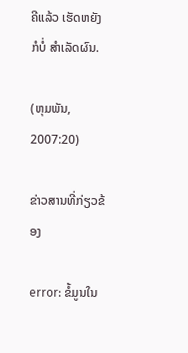ຄີແລ້ວ ເຮັດຫຍັງກໍບໍ່ ສຳເລັດຜົນ.

(ຫຸມພັນ, 2007:20)

ຂ່າວສານທີ່ກ່ຽວຂ້ອງ

error: ຂໍ້ມູນໃນ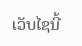ເວັບໄຊນີ້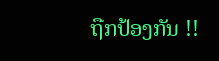ຖືກປ້ອງກັນ !!